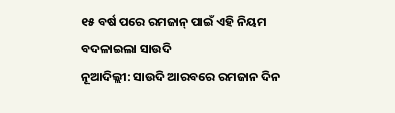୧୫ ବର୍ଷ ପରେ ରମଜାନ୍ ପାଇଁ ଏହି ନିୟମ ବଦଳାଇଲା ସାଉଦି
ନୂଆଦିଲ୍ଲୀ: ସାଉଦି ଆରବରେ ରମଜାନ ଦିନ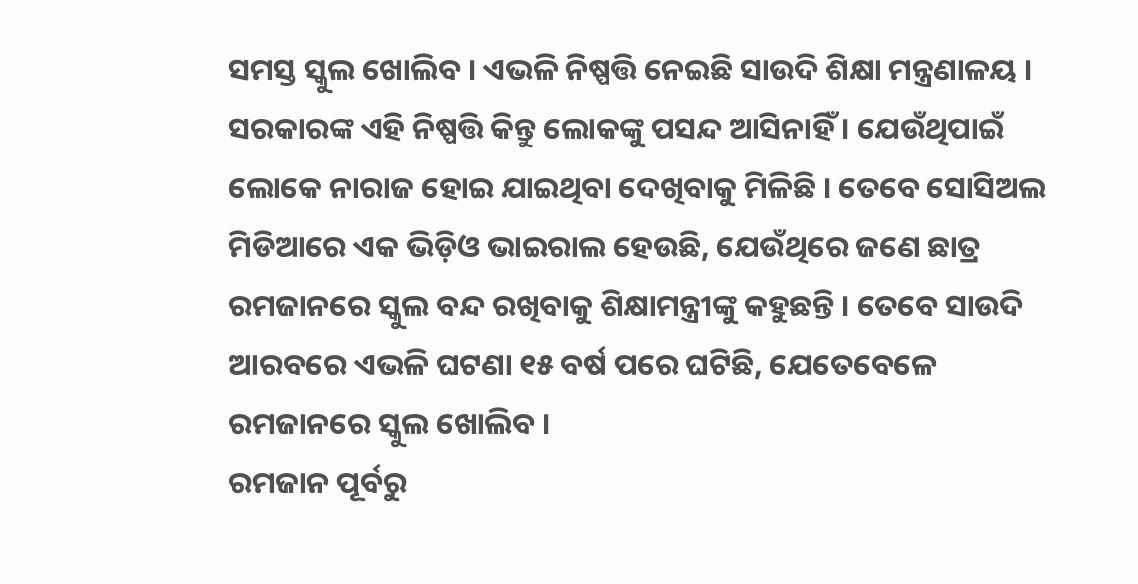ସମସ୍ତ ସ୍କୁଲ ଖୋଲିବ । ଏଭଳି ନିଷ୍ପତ୍ତି ନେଇଛି ସାଉଦି ଶିକ୍ଷା ମନ୍ତ୍ରଣାଳୟ । ସରକାରଙ୍କ ଏହି ନିଷ୍ପତ୍ତି କିନ୍ତୁ ଲୋକଙ୍କୁ ପସନ୍ଦ ଆସିନାହିଁ । ଯେଉଁଥିପାଇଁ ଲୋକେ ନାରାଜ ହୋଇ ଯାଇଥିବା ଦେଖିବାକୁ ମିଳିଛି । ତେବେ ସୋସିଅଲ ମିଡିଆରେ ଏକ ଭିଡ଼ିଓ ଭାଇରାଲ ହେଉଛି, ଯେଉଁଥିରେ ଜଣେ ଛାତ୍ର ରମଜାନରେ ସ୍କୁଲ ବନ୍ଦ ରଖିବାକୁ ଶିକ୍ଷାମନ୍ତ୍ରୀଙ୍କୁ କହୁଛନ୍ତି । ତେବେ ସାଉଦି ଆରବରେ ଏଭଳି ଘଟଣା ୧୫ ବର୍ଷ ପରେ ଘଟିଛି, ଯେତେବେଳେ ରମଜାନରେ ସ୍କୁଲ ଖୋଲିବ ।
ରମଜାନ ପୂର୍ବରୁ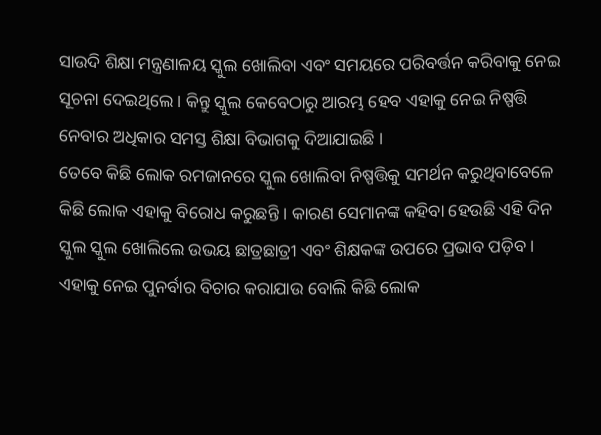ସାଉଦି ଶିକ୍ଷା ମନ୍ତ୍ରଣାଳୟ ସ୍କୁଲ ଖୋଲିବା ଏବଂ ସମୟରେ ପରିବର୍ତ୍ତନ କରିବାକୁ ନେଇ ସୂଚନା ଦେଇଥିଲେ । କିନ୍ତୁ ସ୍କୁଲ କେବେଠାରୁ ଆରମ୍ଭ ହେବ ଏହାକୁ ନେଇ ନିଷ୍ପତ୍ତି ନେବାର ଅଧିକାର ସମସ୍ତ ଶିକ୍ଷା ବିଭାଗକୁ ଦିଆଯାଇଛି ।
ତେବେ କିଛି ଲୋକ ରମଜାନରେ ସ୍କୁଲ ଖୋଲିବା ନିଷ୍ପତ୍ତିକୁ ସମର୍ଥନ କରୁଥିବାବେଳେ କିଛି ଲୋକ ଏହାକୁ ବିରୋଧ କରୁଛନ୍ତି । କାରଣ ସେମାନଙ୍କ କହିବା ହେଉଛି ଏହି ଦିନ ସ୍କୁଲ ସ୍କୁଲ ଖୋଲିଲେ ଉଭୟ ଛାତ୍ରଛାତ୍ରୀ ଏବଂ ଶିକ୍ଷକଙ୍କ ଉପରେ ପ୍ରଭାବ ପଡ଼ିବ । ଏହାକୁ ନେଇ ପୁନର୍ବାର ବିଚାର କରାଯାଉ ବୋଲି କିଛି ଲୋକ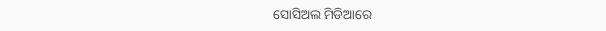ସୋସିଅଲ ମିଡିଆରେ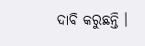ଦାବି କରୁଛନ୍ତି ।